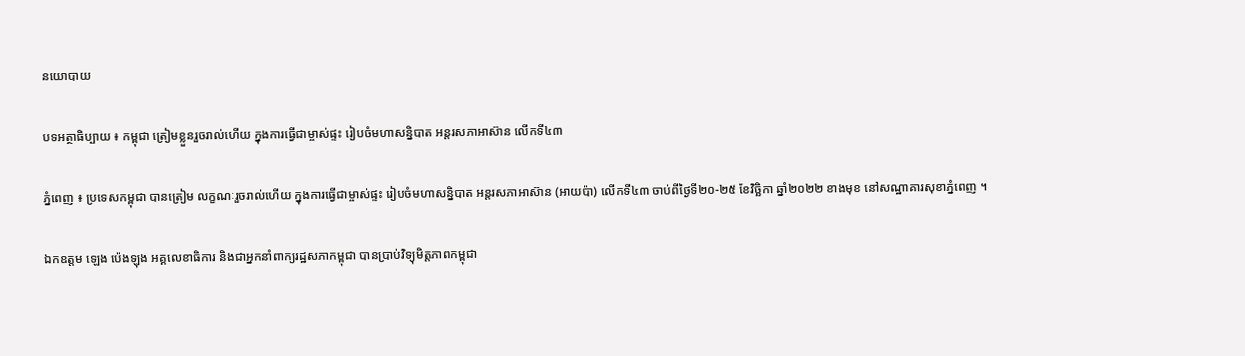នយោបាយ

បទអត្ថាធិប្បាយ ៖ កម្ពុជា ត្រៀមខ្លួនរួចរាល់ហើយ ក្នុងការធ្វើជាម្ចាស់ផ្ទះ រៀបចំមហាសន្និបាត អន្តរសភាអាស៊ាន លើកទី៤៣

ភ្នំពេញ ៖ ប្រទេសកម្ពុជា បានត្រៀម លក្ខណៈរួចរាល់ហើយ ក្នុងការធ្វើជាម្ចាស់ផ្ទះ រៀបចំមហាសន្និបាត អន្តរសភាអាស៊ាន (អាយប៉ា) លើកទី៤៣ ចាប់ពីថ្ងៃទី២០-២៥ ខែវិច្ឆិកា ឆ្នាំ២០២២ ខាងមុខ នៅសណ្ឋាគារសុខាភ្នំពេញ ។

ឯកឧត្តម ឡេង ប៉េងឡុង អគ្គលេខាធិការ និងជាអ្នកនាំពាក្យរដ្ឋសភាកម្ពុជា បានប្រាប់វិទ្យុមិត្តភាពកម្ពុជា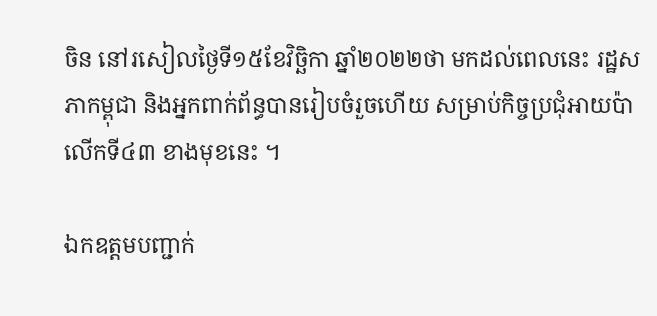ចិន នៅរសៀលថ្ងៃទី១៥ខែវិច្ឆិកា ឆ្នាំ២០២២ថា មកដល់ពេលនេះ រដ្ឋសភាកម្ពុជា និងអ្នកពាក់ព័ន្ធបានរៀបចំរួចហើយ សម្រាប់កិច្ចប្រជុំអាយប៉ា លើកទី៤៣ ខាងមុខនេះ ។

ឯកឧត្តមបញ្ជាក់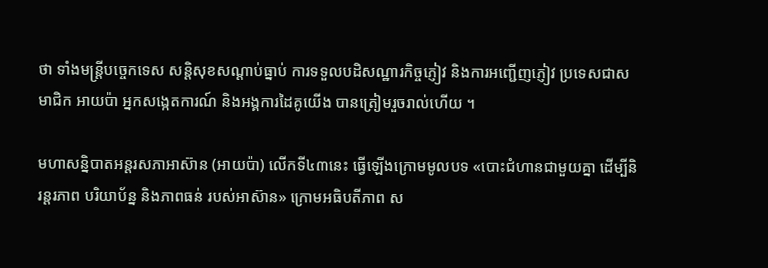ថា ទាំងមន្ត្រីបច្ចេកទេស សន្តិសុខសណ្តាប់ធ្នាប់ ការទទួលបដិសណ្ឋារកិច្ចភ្ញៀវ និងការអញ្ជើញភ្ញៀវ ប្រទេសជាសមាជិក អាយប៉ា អ្នកសង្កេតការណ៍ និងអង្គការដៃគូយើង បានត្រៀមរួចរាល់ហើយ ។

មហាសន្និបាតអន្តរសភាអាស៊ាន (អាយប៉ា) លើកទី៤៣នេះ ធ្វើឡើងក្រោមមូលបទ «បោះជំហានជាមួយគ្នា ដើម្បីនិរន្តរភាព បរិយាប័ន្ន និងភាពធន់ របស់អាស៊ាន» ក្រោមអធិបតីភាព ស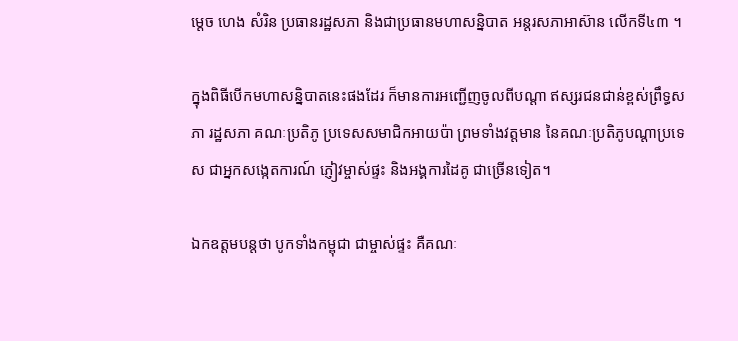ម្ដេច ហេង សំរិន ប្រធានរដ្ឋសភា និងជាប្រធានមហាសន្និបាត អន្ដរសភាអាស៊ាន លើកទី៤៣ ។

ក្នុងពិធីបើកមហាសន្និបាតនេះផងដែរ ក៏មានការអញ្ជើញចូលពីបណ្ដា ឥស្សរជនជាន់ខ្ពស់ព្រឹទ្ធសភា រដ្ឋសភា គណៈប្រតិភូ ប្រទេសសមាជិកអាយប៉ា ព្រមទាំងវត្តមាន នៃគណៈប្រតិភូបណ្តាប្រទេស ជាអ្នកសង្កេតការណ៍ ភ្ញៀវម្ចាស់ផ្ទះ និងអង្គការដៃគូ ជាច្រើនទៀត។

ឯកឧត្តមបន្តថា បូកទាំងកម្ពុជា ជាម្ចាស់ផ្ទះ គឺគណៈ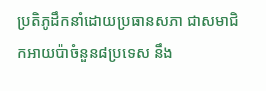ប្រតិភូដឹកនាំដោយប្រធានសភា ជាសមាជិកអាយប៉ាចំនួន៨ប្រទេស នឹង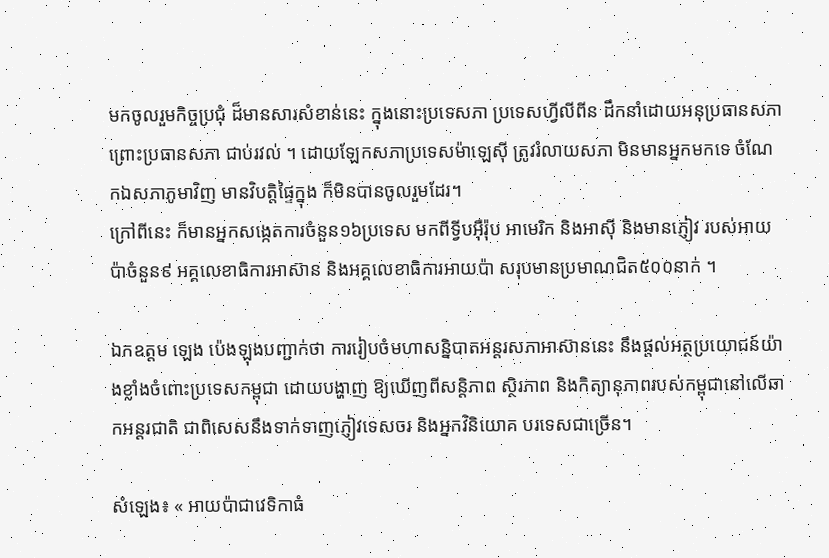មកចូលរួមកិច្ចប្រជុំ ដ៏មានសារសំខាន់នេះ ក្នុងនោះប្រទេសភា ប្រទេសហ្វីលីពីន ដឹកនាំដោយអនុប្រធានសភា ព្រោះប្រធានសភា ជាប់រវល់ ។ ដោយឡែកសភាប្រទេសម៉ាឡេស៊ី ត្រូវរំលាយសភា មិនមានអ្នកមកទេ ចំណែកឯសភាភូមាវិញ មានវិបត្តិផ្ទៃក្នុង ក៏មិនបានចូលរួមដែរ។
ក្រៅពីនេះ ក៏មានអ្នកសង្កេតការចំនួន១៦ប្រទេស មកពីទ្វីបអ៊ឺរ៉ុប អាមេរិក និងអាស៊ី និងមានភ្ញៀវ របស់អាយប៉ាចំនួន៩ អគ្គលេខាធិការអាស៊ាន និងអគ្គលេខាធិការអាយប៉ា សរុបមានប្រមាណជិត៥០០នាក់ ។

ឯកឧត្តម ឡេង ប៉េងឡុងបញ្ជាក់ថា ការរៀបចំមហាសន្និបាតអន្តរសភាអាស៊ាននេះ នឹងផ្តល់អត្ថប្រយោជន៍យ៉ាងខ្លាំងចំពោះប្រទេសកម្ពុជា ដោយបង្ហាញ ឱ្យឃើញពីសន្តិភាព ស្ថិរភាព និងកិត្យានុភាពរបស់កម្ពុជានៅលើឆាកអន្តរជាតិ ជាពិសេសនឹងទាក់ទាញភ្ញៀវទេសចរ និងអ្នកវិនិយោគ បរទេសជាច្រើន។

សំឡេង៖ « អាយប៉ាជាវេទិកាធំ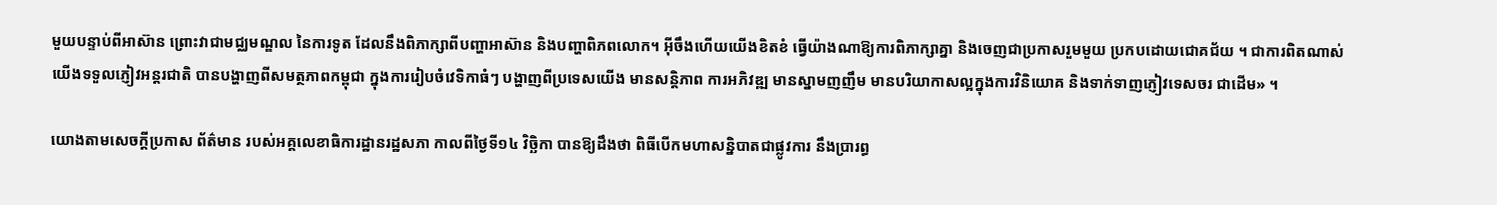មួយបន្ទាប់ពីអាស៊ាន ព្រោះវាជាមជ្ឈមណ្ឌល នៃការទូត ដែលនឹងពិភាក្សាពីបញ្ហាអាស៊ាន និងបញ្ហាពិភពលោក។ អ៊ីចឹងហើយយើងខិតខំ ធ្វើយ៉ាងណាឱ្យការពិភាក្សាគ្នា និងចេញជាប្រកាសរួមមួយ ប្រកបដោយជោគជ័យ ។ ជាការពិតណាស់យើងទទួលភ្ញៀវអន្តរជាតិ បានបង្ហាញពីសមត្ថភាពកម្ពុជា ក្នុងការរៀបចំវេទិកាធំៗ បង្ហាញពីប្រទេសយើង មានសន្តិភាព ការអភិវឌ្ឍ មានស្នាមញញឹម មានបរិយាកាសល្អក្នុងការវិនិយោគ និងទាក់ទាញភ្ញៀវទេសចរ ជាដើម» ។

យោងតាមសេចក្ដីប្រកាស ព័ត៌មាន របស់អគ្គលេខាធិការដ្ឋានរដ្ឋសភា កាលពីថ្ងៃទី១៤ វិច្ឆិកា បានឱ្យដឹងថា ពិធីបើកមហាសន្និបាតជាផ្លូវការ នឹងប្រារព្ធ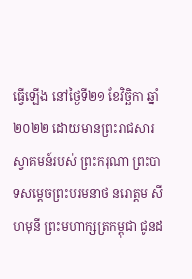ធ្វើឡើង នៅថ្ងៃទី២១ ខែវិច្ឆិកា ឆ្នាំ២០២២ ដោយមានព្រះរាជសារស្វាគមន៍របស់ ព្រះករុណា ព្រះបាទសម្តេចព្រះបរមនាថ នរោត្ដម សីហមុនី ព្រះមហាក្សត្រកម្ពុជា ជូនដ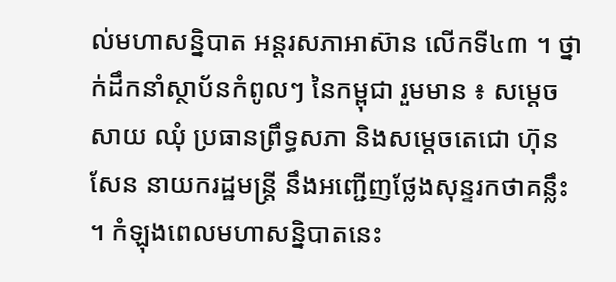ល់មហាសន្និបាត អន្តរសភាអាស៊ាន លើកទី៤៣ ។ ថ្នាក់ដឹកនាំស្ថាប័នកំពូលៗ នៃកម្ពុជា រួមមាន ៖ សម្តេច សាយ ឈុំ ប្រធានព្រឹទ្ធសភា និងសម្តេចតេជោ ហ៊ុន សែន នាយករដ្ឋមន្ត្រី នឹងអញ្ជើញថ្លែងសុន្ទរកថាគន្លឹះ ។ កំឡុងពេលមហាសន្និបាតនេះ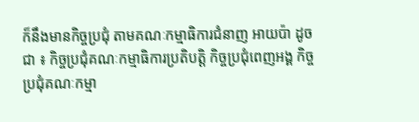ក៏នឹងមានកិច្ចប្រជុំ តាមគណៈកម្មាធិការជំនាញ អាយប៉ា ដូចជា ៖ កិច្ចប្រជុំគណៈកម្មាធិការប្រតិបត្តិ កិច្ចប្រជុំពេញអង្គ កិច្ចប្រជុំគណៈកម្មា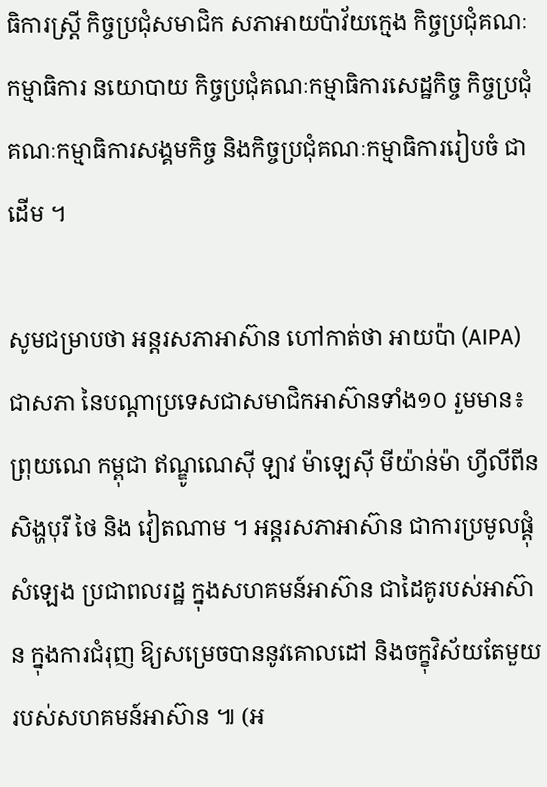ធិការស្ត្រី កិច្ចប្រជុំសមាជិក សភាអាយប៉ាវ័យក្មេង កិច្ចប្រជុំគណៈកម្មាធិការ នយោបាយ កិច្ចប្រជុំគណៈកម្មាធិការសេដ្ឋកិច្ច កិច្ចប្រជុំគណៈកម្មាធិការសង្គមកិច្ច និងកិច្ចប្រជុំគណៈកម្មាធិការរៀបចំ ជាដើម ។

សូមជម្រាបថា អន្តរសភាអាស៊ាន ហៅកាត់ថា អាយប៉ា (AIPA) ជាសភា នៃបណ្តាប្រទេសជាសមាជិកអាស៊ានទាំង១០ រួមមាន៖ ព្រុយណេ កម្ពុជា ឥណ្ឌូណេស៊ី ឡាវ ម៉ាឡេស៊ី មីយ៉ាន់ម៉ា ហ្វីលីពីន សិង្ហបុរី ថៃ និង វៀតណាម ។ អន្ដរសភាអាស៊ាន ជាការប្រមូលផ្ដុំសំឡេង ប្រជាពលរដ្ឋ ក្នុងសហគមន៍អាស៊ាន ជាដៃគូរបស់អាស៊ាន ក្នុងការជំរុញ ឱ្យសម្រេចបាននូវគោលដៅ និងចក្ខុវិស័យតែមួយ របស់សហគមន៍អាស៊ាន ៕ (អ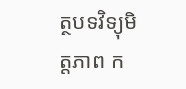ត្ថបទវិទ្យុមិត្តភាព ក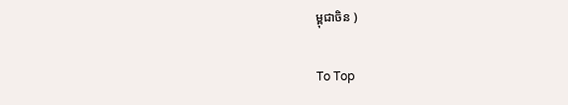ម្ពុជាចិន )

To Top